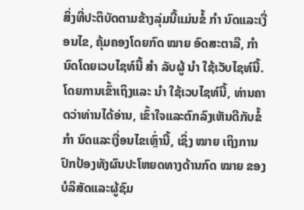ສິ່ງທີ່ປະຕິບັດຕາມຂ້າງລຸ່ມນີ້ແມ່ນຂໍ້ ກຳ ນົດແລະເງື່ອນໄຂ, ຄຸ້ມຄອງໂດຍກົດ ໝາຍ ອົດສະຕາລີ, ກຳ ນົດໂດຍເວບໄຊທ໌ນີ້ ສຳ ລັບຜູ້ ນຳ ໃຊ້ເວັບໄຊທ໌ນີ້. ໂດຍການເຂົ້າເຖິງແລະ ນຳ ໃຊ້ເວບໄຊທ໌ນີ້, ທ່ານຄາດວ່າທ່ານໄດ້ອ່ານ, ເຂົ້າໃຈແລະຕົກລົງເຫັນດີກັບຂໍ້ ກຳ ນົດແລະເງື່ອນໄຂເຫຼົ່ານີ້, ເຊິ່ງ ໝາຍ ເຖິງການປົກປ້ອງທັງຜົນປະໂຫຍດທາງດ້ານກົດ ໝາຍ ຂອງບໍລິສັດແລະຜູ້ຊົມ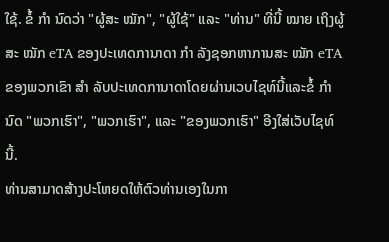ໃຊ້. ຂໍ້ ກຳ ນົດວ່າ "ຜູ້ສະ ໝັກ", "ຜູ້ໃຊ້" ແລະ "ທ່ານ" ທີ່ນີ້ ໝາຍ ເຖິງຜູ້ສະ ໝັກ eTA ຂອງປະເທດການາດາ ກຳ ລັງຊອກຫາການສະ ໝັກ eTA ຂອງພວກເຂົາ ສຳ ລັບປະເທດການາດາໂດຍຜ່ານເວບໄຊທ໌ນີ້ແລະຂໍ້ ກຳ ນົດ "ພວກເຮົາ", "ພວກເຮົາ", ແລະ "ຂອງພວກເຮົາ" ອີງໃສ່ເວັບໄຊທ໌ນີ້.
ທ່ານສາມາດສ້າງປະໂຫຍດໃຫ້ຕົວທ່ານເອງໃນກາ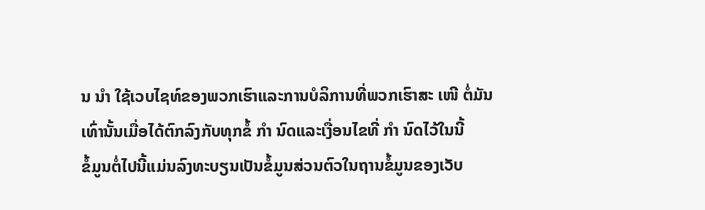ນ ນຳ ໃຊ້ເວບໄຊທ໌ຂອງພວກເຮົາແລະການບໍລິການທີ່ພວກເຮົາສະ ເໜີ ຕໍ່ມັນເທົ່ານັ້ນເມື່ອໄດ້ຕົກລົງກັບທຸກຂໍ້ ກຳ ນົດແລະເງື່ອນໄຂທີ່ ກຳ ນົດໄວ້ໃນນີ້
ຂໍ້ມູນຕໍ່ໄປນີ້ແມ່ນລົງທະບຽນເປັນຂໍ້ມູນສ່ວນຕົວໃນຖານຂໍ້ມູນຂອງເວັບ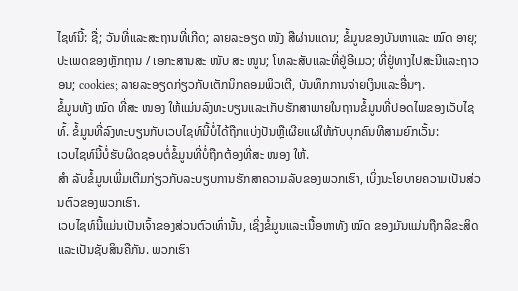ໄຊທ໌ນີ້: ຊື່; ວັນທີ່ແລະສະຖານທີ່ເກີດ; ລາຍລະອຽດ ໜັງ ສືຜ່ານແດນ; ຂໍ້ມູນຂອງບັນຫາແລະ ໝົດ ອາຍຸ; ປະເພດຂອງຫຼັກຖານ / ເອກະສານສະ ໜັບ ສະ ໜູນ; ໂທລະສັບແລະທີ່ຢູ່ອີເມວ; ທີ່ຢູ່ທາງໄປສະນີແລະຖາວອນ; cookies; ລາຍລະອຽດກ່ຽວກັບເຕັກນິກຄອມພິວເຕີ, ບັນທຶກການຈ່າຍເງິນແລະອື່ນໆ.
ຂໍ້ມູນທັງ ໝົດ ທີ່ສະ ໜອງ ໃຫ້ແມ່ນລົງທະບຽນແລະເກັບຮັກສາພາຍໃນຖານຂໍ້ມູນທີ່ປອດໄພຂອງເວັບໄຊທ໌້. ຂໍ້ມູນທີ່ລົງທະບຽນກັບເວບໄຊທ໌ນີ້ບໍ່ໄດ້ຖືກແບ່ງປັນຫຼືເຜີຍແຜ່ໃຫ້ກັບບຸກຄົນທີສາມຍົກເວັ້ນ:
ເວບໄຊທ໌ນີ້ບໍ່ຮັບຜິດຊອບຕໍ່ຂໍ້ມູນທີ່ບໍ່ຖືກຕ້ອງທີ່ສະ ໜອງ ໃຫ້.
ສຳ ລັບຂໍ້ມູນເພີ່ມເຕີມກ່ຽວກັບລະບຽບການຮັກສາຄວາມລັບຂອງພວກເຮົາ, ເບິ່ງນະໂຍບາຍຄວາມເປັນສ່ວນຕົວຂອງພວກເຮົາ.
ເວບໄຊທ໌ນີ້ແມ່ນເປັນເຈົ້າຂອງສ່ວນຕົວເທົ່ານັ້ນ, ເຊິ່ງຂໍ້ມູນແລະເນື້ອຫາທັງ ໝົດ ຂອງມັນແມ່ນຖືກລິຂະສິດແລະເປັນຊັບສິນຄືກັນ. ພວກເຮົາ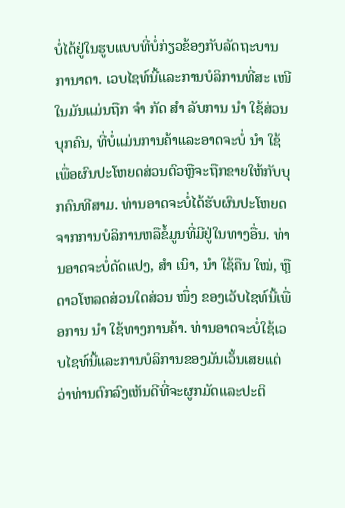ບໍ່ໄດ້ຢູ່ໃນຮູບແບບທີ່ບໍ່ກ່ຽວຂ້ອງກັບລັດຖະບານການາດາ. ເວບໄຊທ໌ນີ້ແລະການບໍລິການທີ່ສະ ເໜີ ໃນມັນແມ່ນຖືກ ຈຳ ກັດ ສຳ ລັບການ ນຳ ໃຊ້ສ່ວນບຸກຄົນ, ທີ່ບໍ່ແມ່ນການຄ້າແລະອາດຈະບໍ່ ນຳ ໃຊ້ເພື່ອຜົນປະໂຫຍດສ່ວນຕົວຫຼືຈະຖືກຂາຍໃຫ້ກັບບຸກຄົນທີສາມ. ທ່ານອາດຈະບໍ່ໄດ້ຮັບຜົນປະໂຫຍດຈາກການບໍລິການຫລືຂໍ້ມູນທີ່ມີຢູ່ໃນທາງອື່ນ. ທ່ານອາດຈະບໍ່ດັດແປງ, ສຳ ເນົາ, ນຳ ໃຊ້ຄືນ ໃໝ່, ຫຼືດາວໂຫລດສ່ວນໃດສ່ວນ ໜຶ່ງ ຂອງເວັບໄຊທ໌ນີ້ເພື່ອການ ນຳ ໃຊ້ທາງການຄ້າ. ທ່ານອາດຈະບໍ່ໃຊ້ເວບໄຊທ໌ນີ້ແລະການບໍລິການຂອງມັນເວັ້ນເສຍແຕ່ວ່າທ່ານຕົກລົງເຫັນດີທີ່ຈະຜູກມັດແລະປະຕິ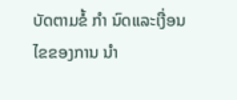ບັດຕາມຂໍ້ ກຳ ນົດແລະເງື່ອນໄຂຂອງການ ນຳ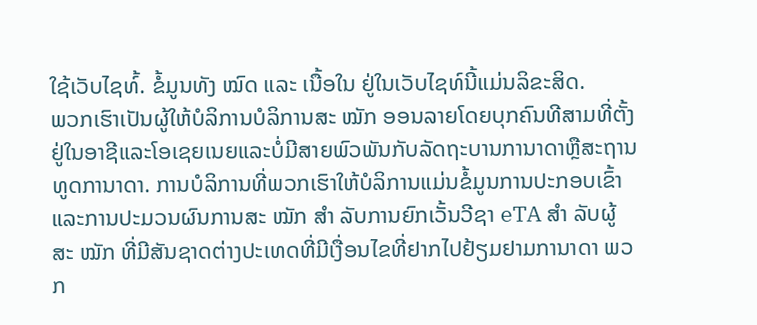ໃຊ້ເວັບໄຊທ໌້. ຂໍ້ມູນທັງ ໝົດ ແລະ ເນື້ອໃນ ຢູ່ໃນເວັບໄຊທ໌ນີ້ແມ່ນລິຂະສິດ.
ພວກເຮົາເປັນຜູ້ໃຫ້ບໍລິການບໍລິການສະ ໝັກ ອອນລາຍໂດຍບຸກຄົນທີສາມທີ່ຕັ້ງຢູ່ໃນອາຊີແລະໂອເຊຍເນຍແລະບໍ່ມີສາຍພົວພັນກັບລັດຖະບານການາດາຫຼືສະຖານທູດການາດາ. ການບໍລິການທີ່ພວກເຮົາໃຫ້ບໍລິການແມ່ນຂໍ້ມູນການປະກອບເຂົ້າແລະການປະມວນຜົນການສະ ໝັກ ສຳ ລັບການຍົກເວັ້ນວີຊາ eTA ສຳ ລັບຜູ້ສະ ໝັກ ທີ່ມີສັນຊາດຕ່າງປະເທດທີ່ມີເງື່ອນໄຂທີ່ຢາກໄປຢ້ຽມຢາມການາດາ ພວກ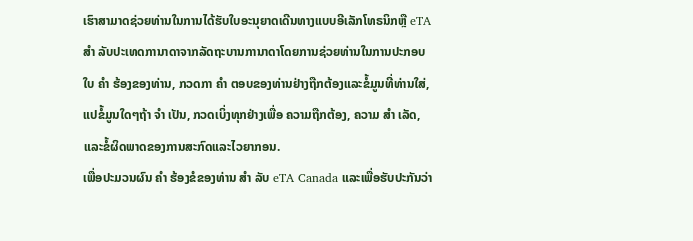ເຮົາສາມາດຊ່ວຍທ່ານໃນການໄດ້ຮັບໃບອະນຸຍາດເດີນທາງແບບອີເລັກໂທຣນິກຫຼື eTA ສຳ ລັບປະເທດການາດາຈາກລັດຖະບານການາດາໂດຍການຊ່ວຍທ່ານໃນການປະກອບໃບ ຄຳ ຮ້ອງຂອງທ່ານ, ກວດກາ ຄຳ ຕອບຂອງທ່ານຢ່າງຖືກຕ້ອງແລະຂໍ້ມູນທີ່ທ່ານໃສ່, ແປຂໍ້ມູນໃດໆຖ້າ ຈຳ ເປັນ, ກວດເບິ່ງທຸກຢ່າງເພື່ອ ຄວາມຖືກຕ້ອງ, ຄວາມ ສຳ ເລັດ, ແລະຂໍ້ຜິດພາດຂອງການສະກົດແລະໄວຍາກອນ.
ເພື່ອປະມວນຜົນ ຄຳ ຮ້ອງຂໍຂອງທ່ານ ສຳ ລັບ eTA Canada ແລະເພື່ອຮັບປະກັນວ່າ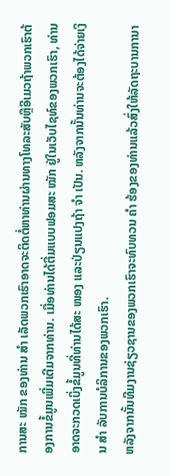ການສະ ໝັກ ຂອງທ່ານ ສຳ ເລັດພວກເຮົາອາດຈະຕິດຕໍ່ຫາທ່ານຜ່ານທາງໂທລະສັບຫຼືອີເມວຖ້າພວກເຮົາຕ້ອງການຂໍ້ມູນເພີ່ມເຕີມຈາກທ່ານ. ເມື່ອທ່ານໄດ້ຕື່ມແບບຟອມສະ ໝັກ ຢູ່ໃນເວັບໄຊທ໌ຂອງພວກເຮົາ, ທ່ານອາດຈະກວດເບິ່ງຂໍ້ມູນທີ່ທ່ານໄດ້ສະ ໜອງ ແລະປ່ຽນແປງຖ້າ ຈຳ ເປັນ. ຫລັງຈາກນັ້ນທ່ານຈະຕ້ອງໄດ້ຈ່າຍເງິນ ສຳ ລັບການບໍລິການຂອງພວກເຮົາ.
ຫລັງຈາກນັ້ນທີມງານຊ່ຽວຊານຂອງພວກເຮົາຈະທົບທວນ ຄຳ ຮ້ອງຂອງທ່ານແລ້ວສົ່ງໃຫ້ລັດຖະບານການາ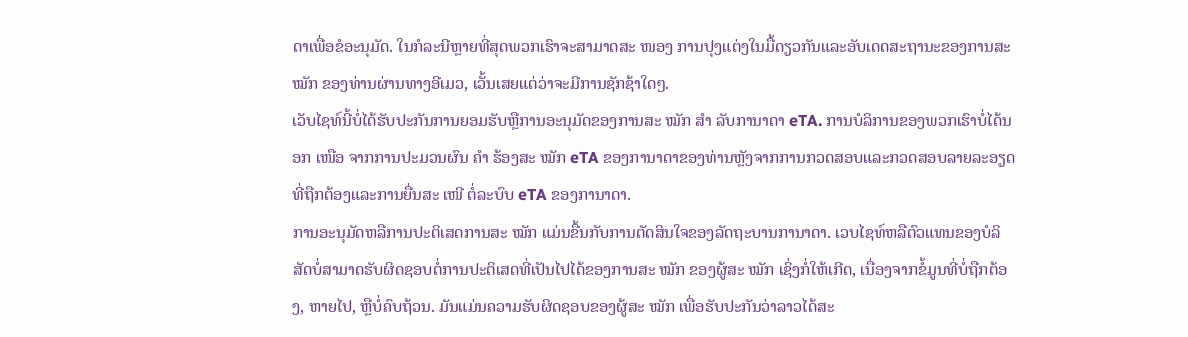ດາເພື່ອຂໍອະນຸມັດ. ໃນກໍລະນີຫຼາຍທີ່ສຸດພວກເຮົາຈະສາມາດສະ ໜອງ ການປຸງແຕ່ງໃນມື້ດຽວກັນແລະອັບເດດສະຖານະຂອງການສະ ໝັກ ຂອງທ່ານຜ່ານທາງອີເມວ, ເວັ້ນເສຍແຕ່ວ່າຈະມີການຊັກຊ້າໃດໆ.
ເວັບໄຊທ໌ນີ້ບໍ່ໄດ້ຮັບປະກັນການຍອມຮັບຫຼືການອະນຸມັດຂອງການສະ ໝັກ ສຳ ລັບການາດາ eTA. ການບໍລິການຂອງພວກເຮົາບໍ່ໄດ້ນອກ ເໜືອ ຈາກການປະມວນຜົນ ຄຳ ຮ້ອງສະ ໝັກ eTA ຂອງການາດາຂອງທ່ານຫຼັງຈາກການກວດສອບແລະກວດສອບລາຍລະອຽດທີ່ຖືກຕ້ອງແລະການຍື່ນສະ ເໜີ ຕໍ່ລະບົບ eTA ຂອງການາດາ.
ການອະນຸມັດຫລືການປະຕິເສດການສະ ໝັກ ແມ່ນຂື້ນກັບການຕັດສິນໃຈຂອງລັດຖະບານການາດາ. ເວບໄຊທ໌ຫລືຕົວແທນຂອງບໍລິສັດບໍ່ສາມາດຮັບຜິດຊອບຕໍ່ການປະຕິເສດທີ່ເປັນໄປໄດ້ຂອງການສະ ໝັກ ຂອງຜູ້ສະ ໝັກ ເຊິ່ງກໍ່ໃຫ້ເກີດ, ເນື່ອງຈາກຂໍ້ມູນທີ່ບໍ່ຖືກຕ້ອງ, ຫາຍໄປ, ຫຼືບໍ່ຄົບຖ້ວນ. ມັນແມ່ນຄວາມຮັບຜິດຊອບຂອງຜູ້ສະ ໝັກ ເພື່ອຮັບປະກັນວ່າລາວໄດ້ສະ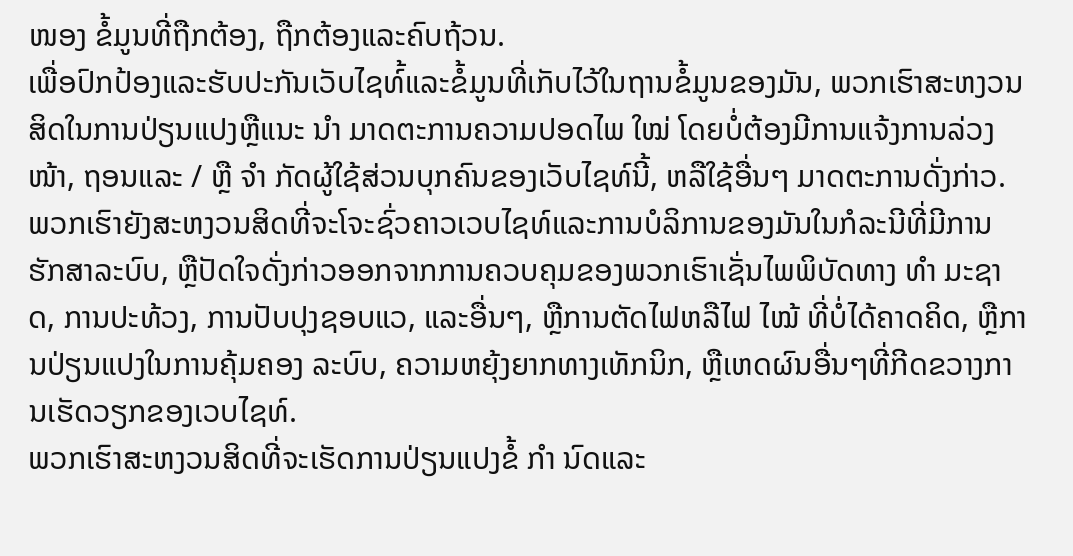ໜອງ ຂໍ້ມູນທີ່ຖືກຕ້ອງ, ຖືກຕ້ອງແລະຄົບຖ້ວນ.
ເພື່ອປົກປ້ອງແລະຮັບປະກັນເວັບໄຊທ໌້ແລະຂໍ້ມູນທີ່ເກັບໄວ້ໃນຖານຂໍ້ມູນຂອງມັນ, ພວກເຮົາສະຫງວນສິດໃນການປ່ຽນແປງຫຼືແນະ ນຳ ມາດຕະການຄວາມປອດໄພ ໃໝ່ ໂດຍບໍ່ຕ້ອງມີການແຈ້ງການລ່ວງ ໜ້າ, ຖອນແລະ / ຫຼື ຈຳ ກັດຜູ້ໃຊ້ສ່ວນບຸກຄົນຂອງເວັບໄຊທ໌ນີ້, ຫລືໃຊ້ອື່ນໆ ມາດຕະການດັ່ງກ່າວ.
ພວກເຮົາຍັງສະຫງວນສິດທີ່ຈະໂຈະຊົ່ວຄາວເວບໄຊທ໌ແລະການບໍລິການຂອງມັນໃນກໍລະນີທີ່ມີການຮັກສາລະບົບ, ຫຼືປັດໃຈດັ່ງກ່າວອອກຈາກການຄວບຄຸມຂອງພວກເຮົາເຊັ່ນໄພພິບັດທາງ ທຳ ມະຊາດ, ການປະທ້ວງ, ການປັບປຸງຊອບແວ, ແລະອື່ນໆ, ຫຼືການຕັດໄຟຫລືໄຟ ໄໝ້ ທີ່ບໍ່ໄດ້ຄາດຄິດ, ຫຼືການປ່ຽນແປງໃນການຄຸ້ມຄອງ ລະບົບ, ຄວາມຫຍຸ້ງຍາກທາງເທັກນິກ, ຫຼືເຫດຜົນອື່ນໆທີ່ກີດຂວາງການເຮັດວຽກຂອງເວບໄຊທ໌.
ພວກເຮົາສະຫງວນສິດທີ່ຈະເຮັດການປ່ຽນແປງຂໍ້ ກຳ ນົດແລະ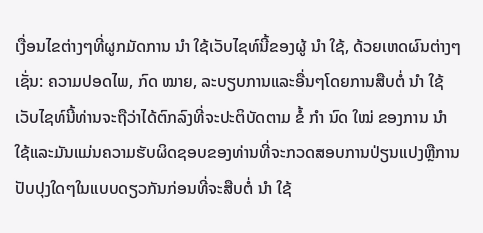ເງື່ອນໄຂຕ່າງໆທີ່ຜູກມັດການ ນຳ ໃຊ້ເວັບໄຊທ໌ນີ້ຂອງຜູ້ ນຳ ໃຊ້, ດ້ວຍເຫດຜົນຕ່າງໆເຊັ່ນ: ຄວາມປອດໄພ, ກົດ ໝາຍ, ລະບຽບການແລະອື່ນໆໂດຍການສືບຕໍ່ ນຳ ໃຊ້ເວັບໄຊທ໌ນີ້ທ່ານຈະຖືວ່າໄດ້ຕົກລົງທີ່ຈະປະຕິບັດຕາມ ຂໍ້ ກຳ ນົດ ໃໝ່ ຂອງການ ນຳ ໃຊ້ແລະມັນແມ່ນຄວາມຮັບຜິດຊອບຂອງທ່ານທີ່ຈະກວດສອບການປ່ຽນແປງຫຼືການປັບປຸງໃດໆໃນແບບດຽວກັນກ່ອນທີ່ຈະສືບຕໍ່ ນຳ ໃຊ້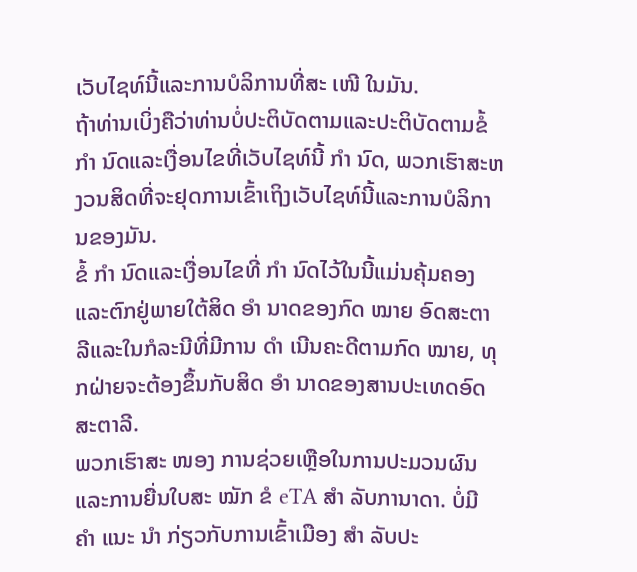ເວັບໄຊທ໌ນີ້ແລະການບໍລິການທີ່ສະ ເໜີ ໃນມັນ.
ຖ້າທ່ານເບິ່ງຄືວ່າທ່ານບໍ່ປະຕິບັດຕາມແລະປະຕິບັດຕາມຂໍ້ ກຳ ນົດແລະເງື່ອນໄຂທີ່ເວັບໄຊທ໌ນີ້ ກຳ ນົດ, ພວກເຮົາສະຫງວນສິດທີ່ຈະຢຸດການເຂົ້າເຖິງເວັບໄຊທ໌ນີ້ແລະການບໍລິການຂອງມັນ.
ຂໍ້ ກຳ ນົດແລະເງື່ອນໄຂທີ່ ກຳ ນົດໄວ້ໃນນີ້ແມ່ນຄຸ້ມຄອງແລະຕົກຢູ່ພາຍໃຕ້ສິດ ອຳ ນາດຂອງກົດ ໝາຍ ອົດສະຕາລີແລະໃນກໍລະນີທີ່ມີການ ດຳ ເນີນຄະດີຕາມກົດ ໝາຍ, ທຸກຝ່າຍຈະຕ້ອງຂຶ້ນກັບສິດ ອຳ ນາດຂອງສານປະເທດອົດສະຕາລີ.
ພວກເຮົາສະ ໜອງ ການຊ່ວຍເຫຼືອໃນການປະມວນຜົນແລະການຍື່ນໃບສະ ໝັກ ຂໍ eTA ສຳ ລັບການາດາ. ບໍ່ມີ ຄຳ ແນະ ນຳ ກ່ຽວກັບການເຂົ້າເມືອງ ສຳ ລັບປະ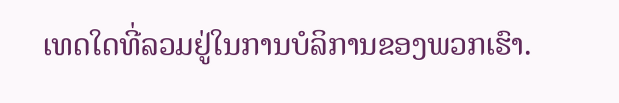ເທດໃດທີ່ລວມຢູ່ໃນການບໍລິການຂອງພວກເຮົາ.